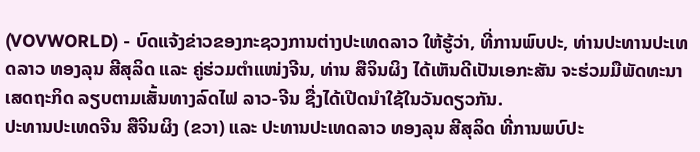(VOVWORLD) - ບົດແຈ້ງຂ່າວຂອງກະຊວງການຕ່າງປະເທດລາວ ໃຫ້ຮູ້ວ່າ, ທີ່ການພົບປະ, ທ່ານປະທານປະເທດລາວ ທອງລຸນ ສີສຸລິດ ແລະ ຄູ່ຮ່ວມຕຳແໜ່ງຈີນ, ທ່ານ ສືຈິນຜິງ ໄດ້ເຫັນດີເປັນເອກະສັນ ຈະຮ່ວມມືພັດທະນາເສດຖະກິດ ລຽບຕາມເສັ້ນທາງລົດໄຟ ລາວ-ຈີນ ຊື່ງໄດ້ເປີດນຳໃຊ້ໃນວັນດຽວກັນ.
ປະທານປະເທດຈີນ ສືຈິນຜິງ (ຂວາ) ແລະ ປະທານປະເທດລາວ ທອງລຸນ ສີສຸລິດ ທີ່ການພບົປະ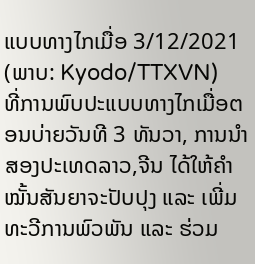ແບບທາງໄກເມື່ອ 3/12/2021 (ພາບ: Kyodo/TTXVN)
ທີ່ການພົບປະແບບທາງໄກເມື່ອຕອນບ່າຍວັນທີ 3 ທັນວາ, ການນຳສອງປະເທດລາວ,ຈີນ ໄດ້ໃຫ້ຄຳໝັ້ນສັນຍາຈະປັບປຸງ ແລະ ເພີ່ມທະວີການພົວພັນ ແລະ ຮ່ວມ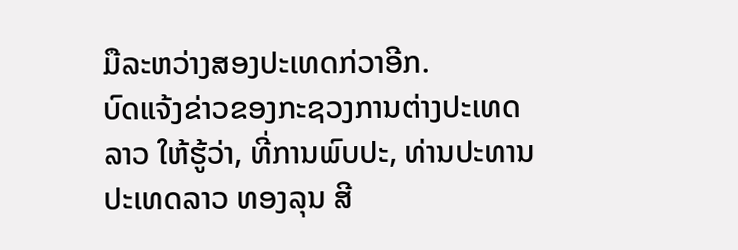ມືລະຫວ່າງສອງປະເທດກ່ວາອີກ.
ບົດແຈ້ງຂ່າວຂອງກະຊວງການຕ່າງປະເທດລາວ ໃຫ້ຮູ້ວ່າ, ທີ່ການພົບປະ, ທ່ານປະທານປະເທດລາວ ທອງລຸນ ສີ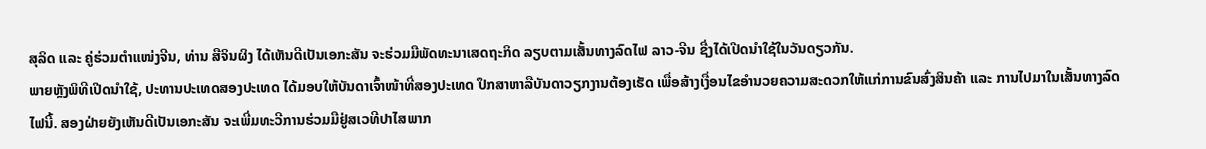ສຸລິດ ແລະ ຄູ່ຮ່ວມຕຳແໜ່ງຈີນ, ທ່ານ ສືຈິນຜິງ ໄດ້ເຫັນດີເປັນເອກະສັນ ຈະຮ່ວມມືພັດທະນາເສດຖະກິດ ລຽບຕາມເສັ້ນທາງລົດໄຟ ລາວ-ຈີນ ຊື່ງໄດ້ເປີດນຳໃຊ້ໃນວັນດຽວກັນ.
ພາຍຫຼັງພິທີເປີດນຳໃຊ້, ປະທານປະເທດສອງປະເທດ ໄດ້ມອບໃຫ້ບັນດາເຈົ້າໜ້າທີ່ສອງປະເທດ ປຶກສາຫາລືບັນດາວຽກງານຕ້ອງເຮັດ ເພື່ອສ້າງເງື່ອນໄຂອຳນວຍຄວາມສະດວກໃຫ້ແກ່ການຂົນສົ່ງສິນຄ້າ ແລະ ການໄປມາໃນເສັ້ນທາງລົດໄຟນີ້. ສອງຝ່າຍຍັງເຫັນດີເປັນເອກະສັນ ຈະເພີ່ມທະວີການຮ່ວມມືຢູ່ສເວທີປາໄສພາກ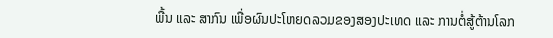ພື້ນ ແລະ ສາກົນ ເພື່ອຜົນປະໂຫຍດລວມຂອງສອງປະເທດ ແລະ ການຕໍ່ສູ້ຕ້ານໂລກ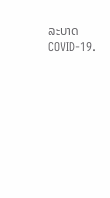ລະບາດ COVID-19.